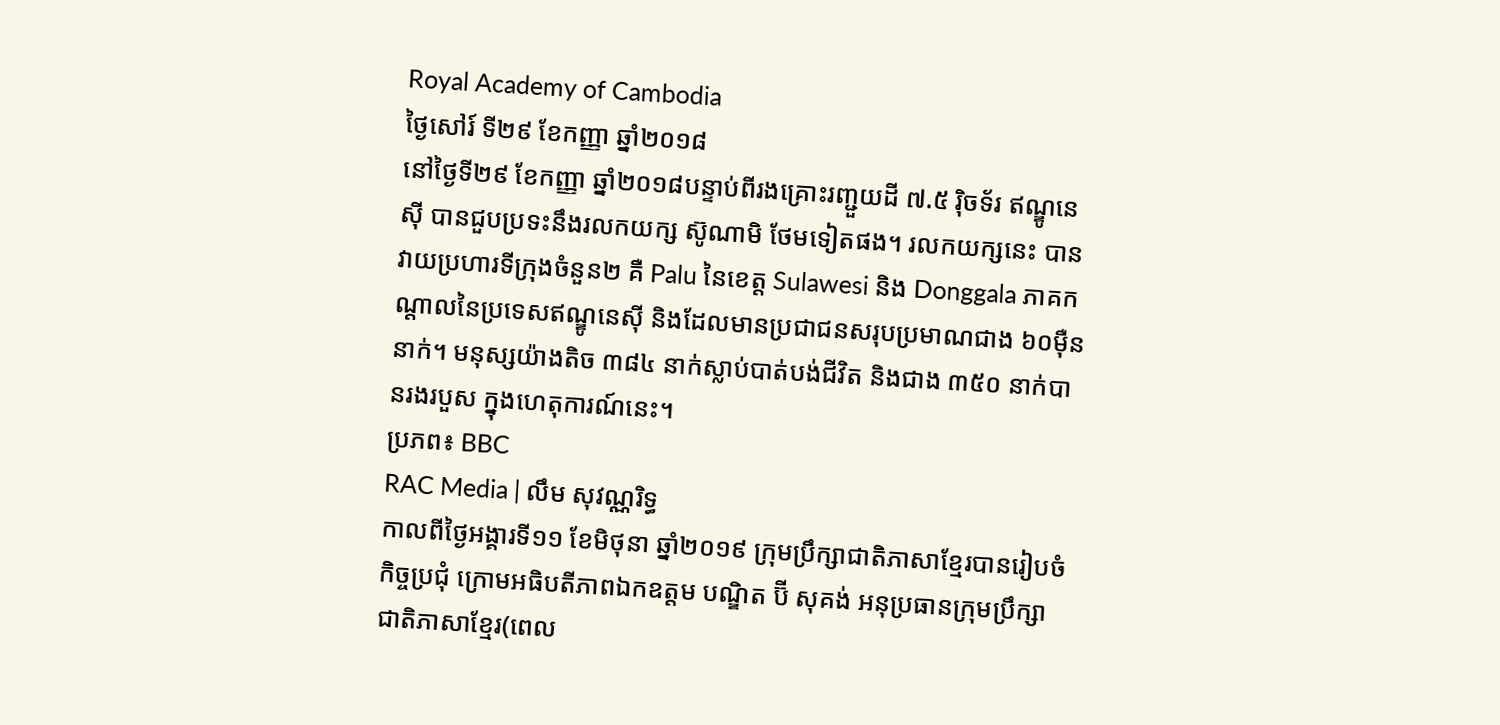Royal Academy of Cambodia
ថ្ងៃសៅរ៍ ទី២៩ ខែកញ្ញា ឆ្នាំ២០១៨
នៅថ្ងៃទី២៩ ខែកញ្ញា ឆ្នាំ២០១៨បន្ទាប់ពីរងគ្រោះរញ្ជួយដី ៧.៥ រ៉ិចទ័រ ឥណ្ឌូនេស៊ី បានជួបប្រទះនឹងរលកយក្ស ស៊ូណាមិ ថែមទៀតផង។ រលកយក្សនេះ បានវាយប្រហារទីក្រុងចំនួន២ គឺ Palu នៃខេត្ត Sulawesi និង Donggala ភាគកណ្ដាលនៃប្រទេសឥណ្ឌូនេស៊ី និងដែលមានប្រជាជនសរុបប្រមាណជាង ៦០ម៉ឺននាក់។ មនុស្សយ៉ាងតិច ៣៨៤ នាក់ស្លាប់បាត់បង់ជីវិត និងជាង ៣៥០ នាក់បានរងរបួស ក្នុងហេតុការណ៍នេះ។
ប្រភព៖ BBC
RAC Media | លឹម សុវណ្ណរិទ្ធ
កាលពីថ្ងៃអង្គារទី១១ ខែមិថុនា ឆ្នាំ២០១៩ ក្រុមប្រឹក្សាជាតិភាសាខ្មែរបានរៀបចំកិច្ចប្រជុំ ក្រោមអធិបតីភាពឯកឧត្តម បណ្ឌិត ប៊ី សុគង់ អនុប្រធានក្រុមប្រឹក្សាជាតិភាសាខ្មែរ(ពេល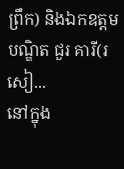ព្រឹក) និងឯកឧត្តម បណ្ឌិត ជួរ គារី(រសៀ...
នៅក្នុង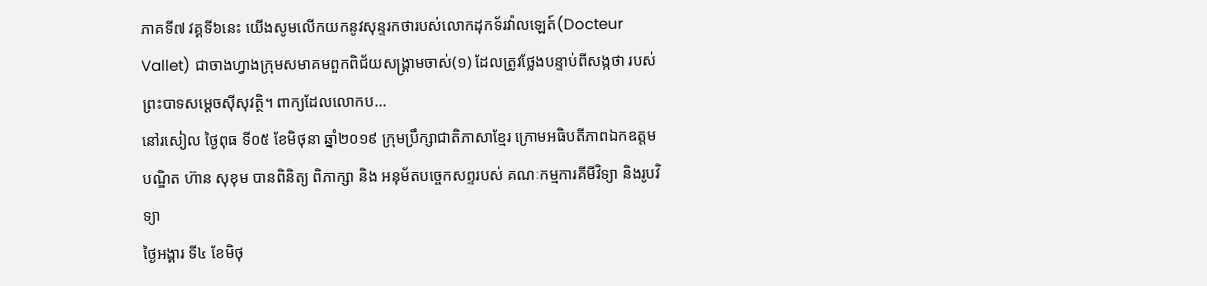ភាគទី៧ វគ្គទី៦នេះ យើងសូមលើកយកនូវសុន្ទរកថារបស់លោកដុកទ័រវ៉ាលឡេត៍(Docteur Vallet) ជាចាងហ្វាងក្រុមសមាគមពួកពិជ័យសង្គ្រាមចាស់(១) ដែលត្រូវថ្លែងបន្ទាប់ពីសង្កថា របស់ព្រះបាទសម្តេចស៊ីសុវត្ថិ។ ពាក្យដែលលោកប...
នៅរសៀល ថ្ងៃពុធ ទី០៥ ខែមិថុនា ឆ្នាំ២០១៩ ក្រុមប្រឹក្សាជាតិភាសាខ្មែរ ក្រោមអធិបតីភាពឯកឧត្តមបណ្ឌិត ហ៊ាន សុខុម បានពិនិត្យ ពិភាក្សា និង អនុម័តបច្ចេកសព្ទរបស់ គណៈកម្មការគីមីវិទ្យា និងរូបវិទ្យា
ថ្ងៃអង្គារ ទី៤ ខែមិថុ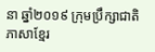នា ឆ្នាំ២០១៩ ក្រុមប្រឹក្សាជាតិភាសាខ្មែរ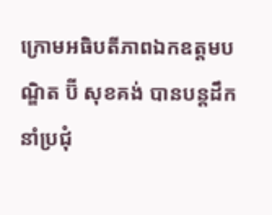ក្រោមអធិបតីភាពឯកឧត្តមបណ្ឌិត ប៊ី សុខគង់ បានបន្តដឹកនាំប្រជុំ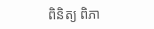ពិនិត្យ ពិភា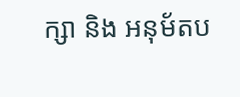ក្សា និង អនុម័តប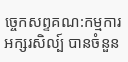ច្ចេកសព្ទគណ:កម្មការអក្សរសិល្ប៍ បានចំនួន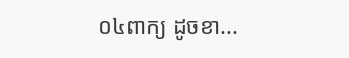០៤ពាក្យ ដូចខា...